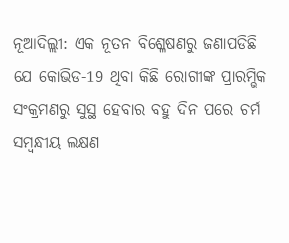ନୂଆଦିଲ୍ଲୀ: ଏକ ନୂତନ ବିଶ୍ଳେଷଣରୁ ଜଣାପଡିଛି ଯେ କୋଭିଡ-19 ଥିବା କିଛି ରୋଗୀଙ୍କ ପ୍ରାରମ୍ଭିକ ସଂକ୍ରମଣରୁ ସୁସ୍ଥ ହେବାର ବହୁ ଦିନ ପରେ ଚର୍ମ ସମ୍ବନ୍ଧୀୟ ଲକ୍ଷଣ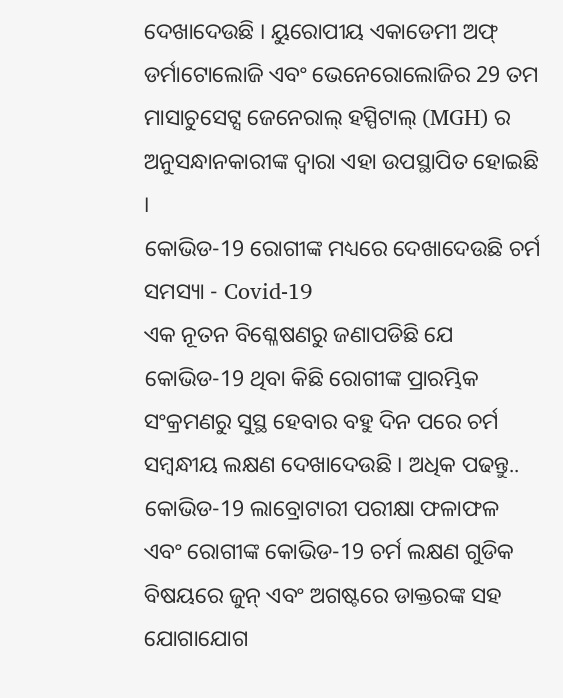ଦେଖାଦେଉଛି । ୟୁରୋପୀୟ ଏକାଡେମୀ ଅଫ୍ ଡର୍ମାଟୋଲୋଜି ଏବଂ ଭେନେରୋଲୋଜିର 29 ତମ ମାସାଚୁସେଟ୍ସ ଜେନେରାଲ୍ ହସ୍ପିଟାଲ୍ (MGH) ର ଅନୁସନ୍ଧାନକାରୀଙ୍କ ଦ୍ବାରା ଏହା ଉପସ୍ଥାପିତ ହୋଇଛି ।
କୋଭିଡ-19 ରୋଗୀଙ୍କ ମଧ୍ୟରେ ଦେଖାଦେଉଛି ଚର୍ମ ସମସ୍ୟା - Covid-19
ଏକ ନୂତନ ବିଶ୍ଳେଷଣରୁ ଜଣାପଡିଛି ଯେ କୋଭିଡ-19 ଥିବା କିଛି ରୋଗୀଙ୍କ ପ୍ରାରମ୍ଭିକ ସଂକ୍ରମଣରୁ ସୁସ୍ଥ ହେବାର ବହୁ ଦିନ ପରେ ଚର୍ମ ସମ୍ବନ୍ଧୀୟ ଲକ୍ଷଣ ଦେଖାଦେଉଛି । ଅଧିକ ପଢନ୍ତୁ..
କୋଭିଡ-19 ଲାବ୍ରୋଟାରୀ ପରୀକ୍ଷା ଫଳାଫଳ ଏବଂ ରୋଗୀଙ୍କ କୋଭିଡ-19 ଚର୍ମ ଲକ୍ଷଣ ଗୁଡିକ ବିଷୟରେ ଜୁନ୍ ଏବଂ ଅଗଷ୍ଟରେ ଡାକ୍ତରଙ୍କ ସହ ଯୋଗାଯୋଗ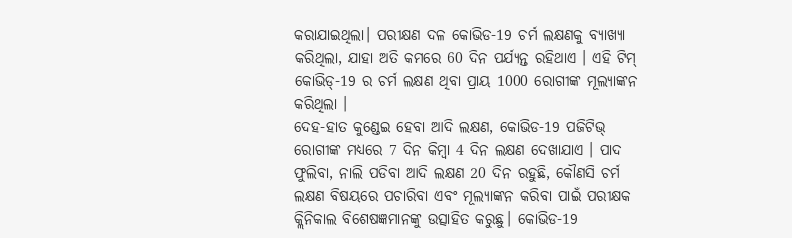କରାଯାଇଥିଲା। ପରୀକ୍ଷଣ ଦଳ କୋଭିଡ-19 ଚର୍ମ ଲକ୍ଷଣକୁ ବ୍ୟାଖ୍ୟା କରିଥିଲା, ଯାହା ଅତି କମରେ 60 ଦିନ ପର୍ଯ୍ୟନ୍ତ ରହିଥାଏ । ଏହି ଟିମ୍ କୋଭିଡ୍-19 ର ଚର୍ମ ଲକ୍ଷଣ ଥିବା ପ୍ରାୟ 1000 ରୋଗୀଙ୍କ ମୂଲ୍ୟାଙ୍କନ କରିଥିଲା ।
ଦେହ-ହାତ କୁଣ୍ଡେଇ ହେବା ଆଦି ଲକ୍ଷଣ, କୋଭିଡ-19 ପଜିଟିଭ୍ ରୋଗୀଙ୍କ ମଧ୍ୟରେ 7 ଦିନ କିମ୍ବା 4 ଦିନ ଲକ୍ଷଣ ଦେଖାଯାଏ । ପାଦ ଫୁଲିବା, ନାଲି ପଡିବା ଆଦି ଲକ୍ଷଣ 20 ଦିନ ରହୁଛି, କୌଣସି ଚର୍ମ ଲକ୍ଷଣ ବିଷୟରେ ପଚାରିବା ଏବଂ ମୂଲ୍ୟାଙ୍କନ କରିବା ପାଇଁ ପରୀକ୍ଷକ କ୍ଲିନିକାଲ ବିଶେଷଜ୍ଞମାନଙ୍କୁ ଉତ୍ସାହିତ କରୁଛୁ। କୋଭିଡ-19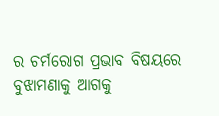ର ଚର୍ମରୋଗ ପ୍ରଭାବ ବିଷୟରେ ବୁଝାମଣାକୁ ଆଗକୁ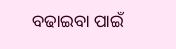ବଢାଇବା ପାଇଁ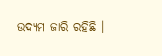ଉଦ୍ୟମ ଜାରି ରହିଛି ।